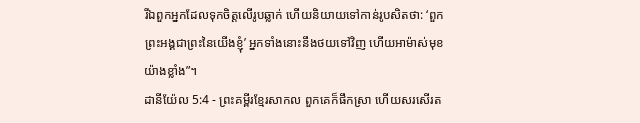រីឯពួកអ្នកដែលទុកចិត្តលើរូបឆ្លាក់ ហើយនិយាយទៅកាន់រូបសិតថា: ‘ពួកព្រះអង្គជាព្រះនៃយើងខ្ញុំ’ អ្នកទាំងនោះនឹងថយទៅវិញ ហើយអាម៉ាស់មុខយ៉ាងខ្លាំង”។
ដានីយ៉ែល 5:4 - ព្រះគម្ពីរខ្មែរសាកល ពួកគេក៏ផឹកស្រា ហើយសរសើរត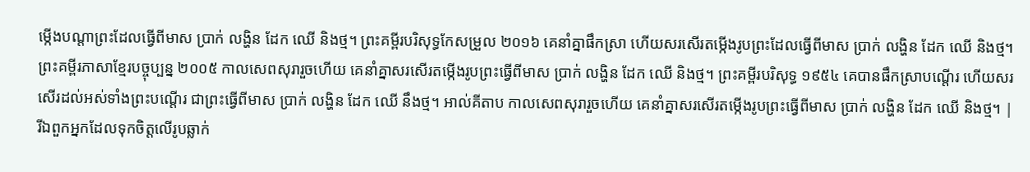ម្កើងបណ្ដាព្រះដែលធ្វើពីមាស ប្រាក់ លង្ហិន ដែក ឈើ និងថ្ម។ ព្រះគម្ពីរបរិសុទ្ធកែសម្រួល ២០១៦ គេនាំគ្នាផឹកស្រា ហើយសរសើរតម្កើងរូបព្រះដែលធ្វើពីមាស ប្រាក់ លង្ហិន ដែក ឈើ និងថ្ម។ ព្រះគម្ពីរភាសាខ្មែរបច្ចុប្បន្ន ២០០៥ កាលសេពសុរារួចហើយ គេនាំគ្នាសរសើរតម្កើងរូបព្រះធ្វើពីមាស ប្រាក់ លង្ហិន ដែក ឈើ និងថ្ម។ ព្រះគម្ពីរបរិសុទ្ធ ១៩៥៤ គេបានផឹកស្រាបណ្តើរ ហើយសរសើរដល់អស់ទាំងព្រះបណ្តើរ ជាព្រះធ្វើពីមាស ប្រាក់ លង្ហិន ដែក ឈើ នឹងថ្ម។ អាល់គីតាប កាលសេពសុរារួចហើយ គេនាំគ្នាសរសើរតម្កើងរូបព្រះធ្វើពីមាស ប្រាក់ លង្ហិន ដែក ឈើ និងថ្ម។ |
រីឯពួកអ្នកដែលទុកចិត្តលើរូបឆ្លាក់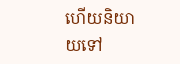ហើយនិយាយទៅ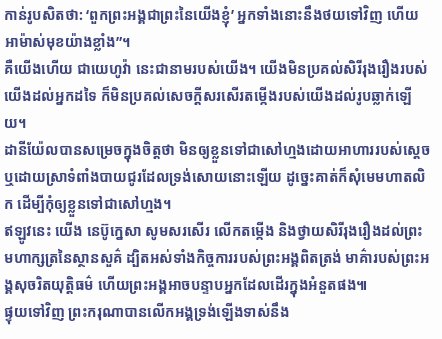កាន់រូបសិតថា: ‘ពួកព្រះអង្គជាព្រះនៃយើងខ្ញុំ’ អ្នកទាំងនោះនឹងថយទៅវិញ ហើយអាម៉ាស់មុខយ៉ាងខ្លាំង”។
គឺយើងហើយ ជាយេហូវ៉ា នេះជានាមរបស់យើង។ យើងមិនប្រគល់សិរីរុងរឿងរបស់យើងដល់អ្នកដទៃ ក៏មិនប្រគល់សេចក្ដីសរសើរតម្កើងរបស់យើងដល់រូបឆ្លាក់ឡើយ។
ដានីយ៉ែលបានសម្រេចក្នុងចិត្តថា មិនឲ្យខ្លួនទៅជាសៅហ្មងដោយអាហាររបស់ស្ដេច ឬដោយស្រាទំពាំងបាយជូរដែលទ្រង់សោយនោះឡើយ ដូច្នេះគាត់ក៏សុំមេមហាតលិក ដើម្បីកុំឲ្យខ្លួនទៅជាសៅហ្មង។
ឥឡូវនេះ យើង នេប៊ូក្នេសា សូមសរសើរ លើកតម្កើង និងថ្វាយសិរីរុងរឿងដល់ព្រះមហាក្សត្រនៃស្ថានសួគ៌ ដ្បិតអស់ទាំងកិច្ចការរបស់ព្រះអង្គពិតត្រង់ មាគ៌ារបស់ព្រះអង្គសុចរិតយុត្តិធម៌ ហើយព្រះអង្គអាចបន្ទាបអ្នកដែលដើរក្នុងអំនួតផង៕
ផ្ទុយទៅវិញ ព្រះករុណាបានលើកអង្គទ្រង់ឡើងទាស់នឹង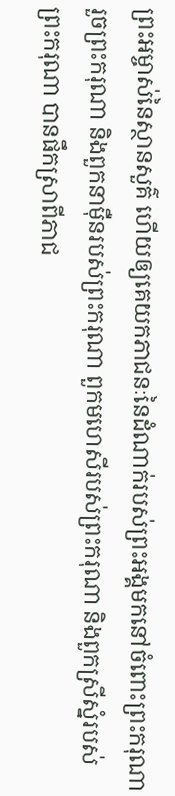ព្រះអម្ចាស់នៃស្ថានសួគ៌ ហើយឲ្យគេយកភាជនៈនៃដំណាក់របស់ព្រះអង្គមកនៅចំពោះព្រះករុណា រួចព្រះករុណា និងពួកនាម៉ឺនរបស់ព្រះករុណា ពួកមហេសីរបស់ព្រះករុណា និងពួកស្រីស្នំរបស់ព្រះករុណា បានផឹកស្រាពីភាជ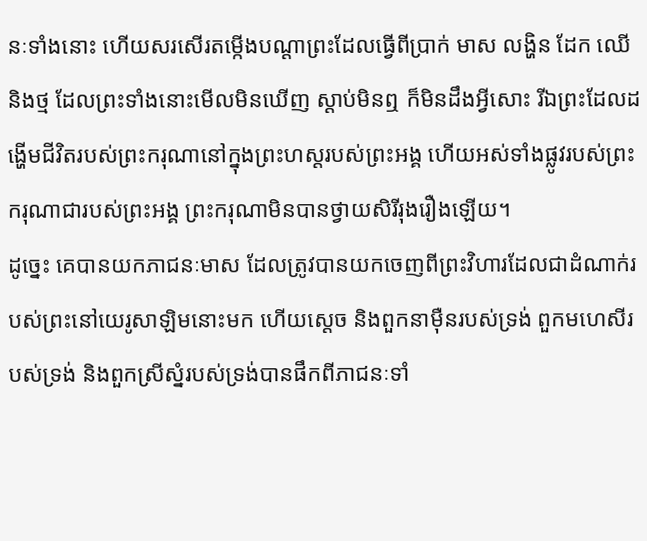នៈទាំងនោះ ហើយសរសើរតម្កើងបណ្ដាព្រះដែលធ្វើពីប្រាក់ មាស លង្ហិន ដែក ឈើ និងថ្ម ដែលព្រះទាំងនោះមើលមិនឃើញ ស្ដាប់មិនឮ ក៏មិនដឹងអ្វីសោះ រីឯព្រះដែលដង្ហើមជីវិតរបស់ព្រះករុណានៅក្នុងព្រះហស្តរបស់ព្រះអង្គ ហើយអស់ទាំងផ្លូវរបស់ព្រះករុណាជារបស់ព្រះអង្គ ព្រះករុណាមិនបានថ្វាយសិរីរុងរឿងឡើយ។
ដូច្នេះ គេបានយកភាជនៈមាស ដែលត្រូវបានយកចេញពីព្រះវិហារដែលជាដំណាក់របស់ព្រះនៅយេរូសាឡិមនោះមក ហើយស្ដេច និងពួកនាម៉ឺនរបស់ទ្រង់ ពួកមហេសីរបស់ទ្រង់ និងពួកស្រីស្នំរបស់ទ្រង់បានផឹកពីភាជនៈទាំ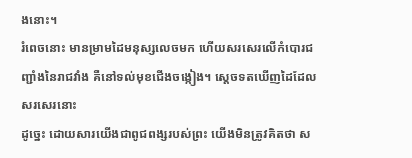ងនោះ។
រំពេចនោះ មានម្រាមដៃមនុស្សលេចមក ហើយសរសេរលើកំបោរជញ្ជាំងនៃរាជវាំង គឺនៅទល់មុខជើងចង្កៀង។ ស្ដេចទតឃើញដៃដែលសរសេរនោះ
ដូច្នេះ ដោយសារយើងជាពូជពង្សរបស់ព្រះ យើងមិនត្រូវគិតថា ស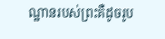ណ្ឋានរបស់ព្រះគឺដូចរូប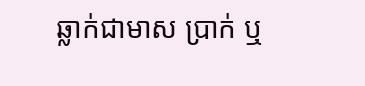ឆ្លាក់ជាមាស ប្រាក់ ឬ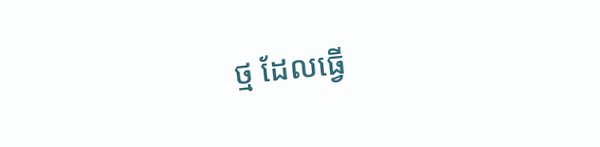ថ្ម ដែលធ្វើ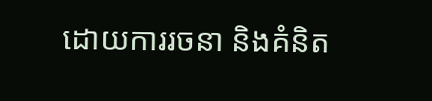ដោយការរចនា និងគំនិត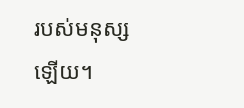របស់មនុស្សឡើយ។